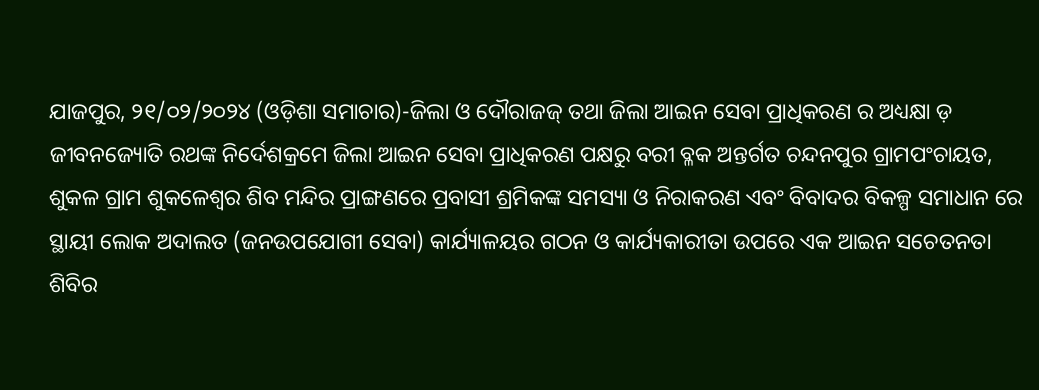ଯାଜପୁର, ୨୧/୦୨/୨୦୨୪ (ଓଡ଼ିଶା ସମାଚାର)-ଜିଲା ଓ ଦୌରାଜଜ୍ ତଥା ଜିଲା ଆଇନ ସେବା ପ୍ରାଧିକରଣ ର ଅଧ୍ୟକ୍ଷା ଡ଼ ଜୀବନଜ୍ୟୋତି ରଥଙ୍କ ନିର୍ଦେଶକ୍ରମେ ଜିଲା ଆଇନ ସେବା ପ୍ରାଧିକରଣ ପକ୍ଷରୁ ବରୀ ବ୍ଳକ ଅନ୍ତର୍ଗତ ଚନ୍ଦନପୁର ଗ୍ରାମପଂଚାୟତ, ଶୁକଳ ଗ୍ରାମ ଶୁକଳେଶ୍ୱର ଶିବ ମନ୍ଦିର ପ୍ରାଙ୍ଗଣରେ ପ୍ରବାସୀ ଶ୍ରମିକଙ୍କ ସମସ୍ୟା ଓ ନିରାକରଣ ଏବଂ ବିବାଦର ବିକଳ୍ପ ସମାଧାନ ରେ ସ୍ଥାୟୀ ଲୋକ ଅଦାଲତ (ଜନଉପଯୋଗୀ ସେବା) କାର୍ଯ୍ୟାଳୟର ଗଠନ ଓ କାର୍ଯ୍ୟକାରୀତା ଉପରେ ଏକ ଆଇନ ସଚେତନତା ଶିବିର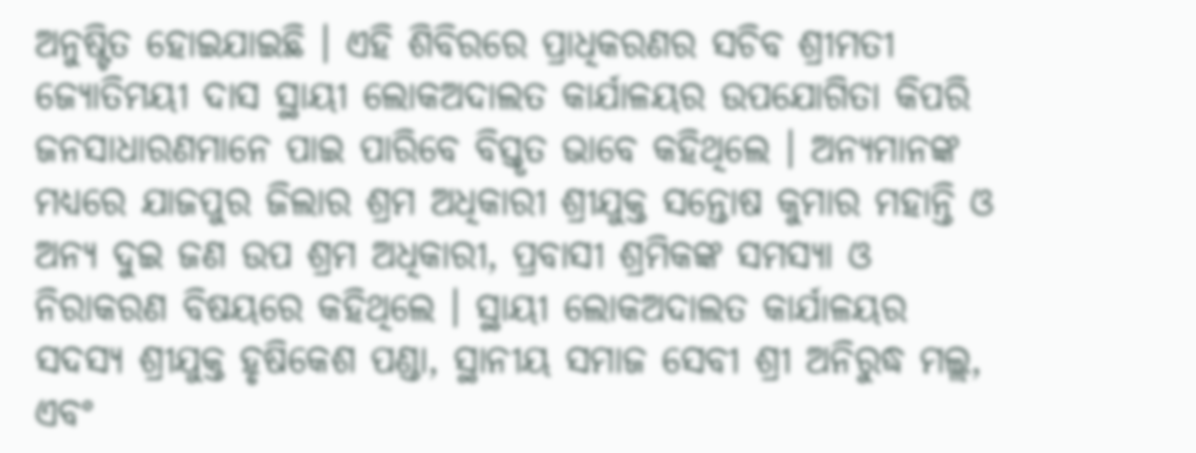ଅନୁଷ୍ଟିତ ହୋଇଯାଇଛି । ଏହି ଶିବିରରେ ପ୍ରାଧିକରଣର ସଚିବ ଶ୍ରୀମତୀ ଜ୍ୟୋତିମୟୀ ଦାସ ସ୍ଥାୟୀ ଲୋକଅଦାଲତ କାର୍ଯାଳୟର ଉପଯୋଗିତା କିପରି ଜନସାଧାରଣମାନେ ପାଇ ପାରିବେ ବିସ୍ତୃତ ଭାବେ କହିଥିଲେ । ଅନ୍ୟମାନଙ୍କ ମଧ୍ୟରେ ଯାଜପୁର ଜିଲାର ଶ୍ରମ ଅଧିକାରୀ ଶ୍ରୀଯୁକ୍ତ ସନ୍ତୋଷ କୁମାର ମହାନ୍ତି ଓ ଅନ୍ୟ ଦୁଇ ଜଣ ଉପ ଶ୍ରମ ଅଧିକାରୀ, ପ୍ରବାସୀ ଶ୍ରମିକଙ୍କ ସମସ୍ୟା ଓ ନିରାକରଣ ବିଷୟରେ କହିଥିଲେ । ସ୍ଥାୟୀ ଲୋକଅଦାଲତ କାର୍ଯାଳୟର ସଦସ୍ୟ ଶ୍ରୀଯୁକ୍ତ ହୃଷିକେଶ ପଣ୍ଡା, ସ୍ଥାନୀୟ ସମାଜ ସେବୀ ଶ୍ରୀ ଅନିରୁଦ୍ଧ ମଲ୍ଲ, ଏବଂ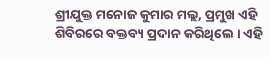ଶ୍ରୀଯୁକ୍ତ ମନୋଜ କୁମାର ମଲ୍ଲ, ପ୍ରମୁଖ ଏହି ଶିବିରରେ ବକ୍ତବ୍ୟ ପ୍ରଦାନ କରିଥିଲେ । ଏହି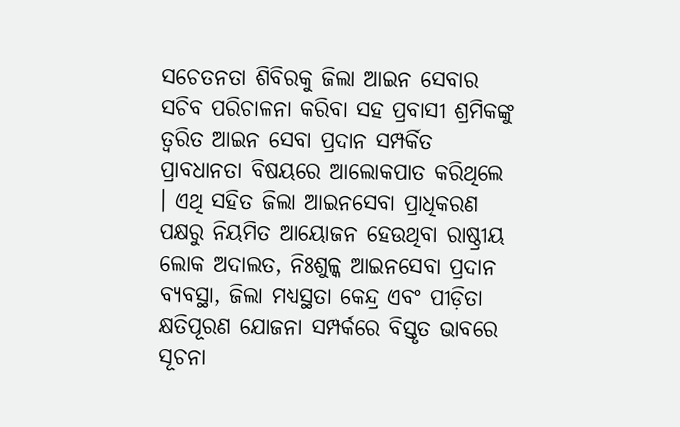ସଚେତନତା ଶିବିରକୁ ଜିଲା ଆଇନ ସେବାର ସଚିବ ପରିଚାଳନା କରିବା ସହ ପ୍ରବାସୀ ଶ୍ରମିକଙ୍କୁ ତ୍ୱରିତ ଆଇନ ସେବା ପ୍ରଦାନ ସମ୍ପର୍କିତ ପ୍ରାବଧାନତା ବିଷୟରେ ଆଲୋକପାତ କରିଥିଲେ । ଏଥି ସହିତ ଜିଲା ଆଇନସେବା ପ୍ରାଧିକରଣ ପକ୍ଷରୁ ନିୟମିତ ଆୟୋଜନ ହେଉଥିବା ରାଷ୍ଠ୍ରୀୟ ଲୋକ ଅଦାଲତ, ନିଃଶୁଳ୍କ ଆଇନସେବା ପ୍ରଦାନ ବ୍ୟବସ୍ଥା, ଜିଲା ମଧ୍ୟସ୍ଥତା କେନ୍ଦ୍ର ଏବଂ ପୀଡ଼ିତା କ୍ଷତିପୂରଣ ଯୋଜନା ସମ୍ପର୍କରେ ବିସ୍ତୃତ ଭାବରେ ସୂଚନା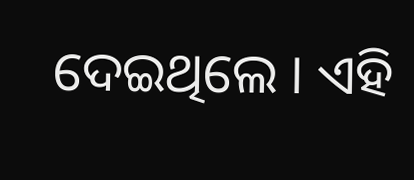ଦେଇଥିଲେ । ଏହି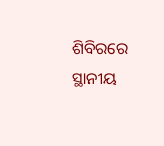ଶିବିରରେ ସ୍ଥାନୀୟ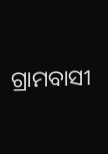ଗ୍ରାମବାସୀ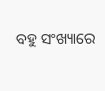ବହୁ ସଂଖ୍ୟାରେ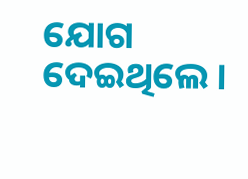ଯୋଗ ଦେଇଥିଲେ ।